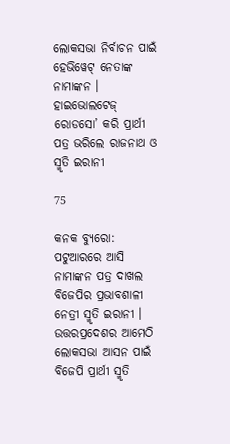ଲୋକସଭା ନିର୍ବାଚନ ପାଇଁ ହେଭିୱେଟ୍ ନେତାଙ୍କ ନାମାଙ୍କନ । ହାଇଭୋଲଟେଜ୍ ରୋଡସୋ’ କରି ପ୍ରାର୍ଥୀ ପତ୍ର ଭରିଲେ ରାଜନାଥ ଓ ସ୍ମୃତି ଇରାନୀ

75

କନକ ବ୍ୟୁରୋ: ପଟୁଆରରେ ଆସି ନାମାଙ୍କନ ପତ୍ର ଦାଖଲ ବିଜେପିର ପ୍ରଭାବଶାଳୀ ନେତ୍ରୀ ସ୍ମୃତି ଇରାନୀ । ଉତ୍ତରପ୍ରଦେଶର ଆମେଠି ଲୋକସଭା ଆସନ ପାଇଁ ବିଜେପି ପ୍ରାର୍ଥୀ ସ୍ମୃତି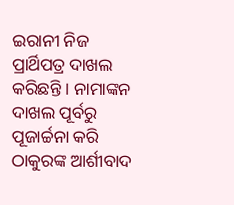ଇରାନୀ ନିଜ ପ୍ରାର୍ଥିପତ୍ର ଦାଖଲ କରିଛନ୍ତି । ନାମାଙ୍କନ ଦାଖଲ ପୂର୍ବରୁ ପୂଜାର୍ଚ୍ଚନା କରି ଠାକୁରଙ୍କ ଆର୍ଶୀବାଦ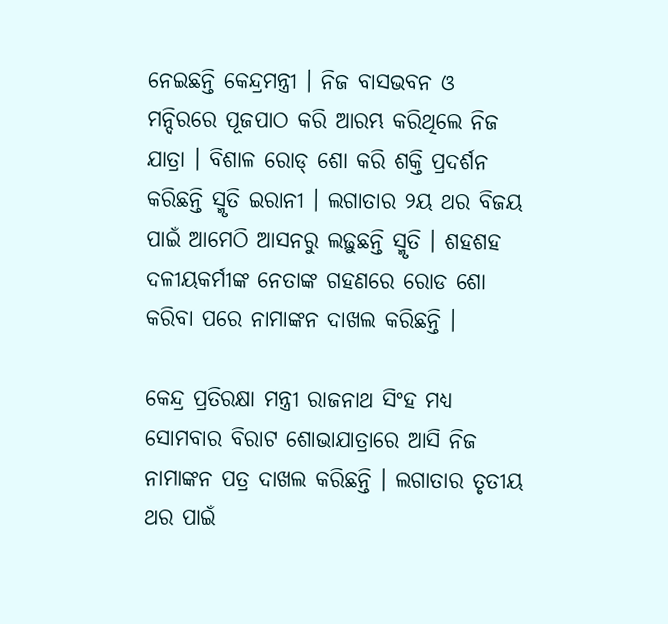ନେଇଛନ୍ତି କେନ୍ଦ୍ରମନ୍ତ୍ରୀ । ନିଜ ବାସଭବନ ଓ ମନ୍ଦିରରେ ପୂଜପାଠ କରି ଆରମ୍ଭ କରିଥିଲେ ନିଜ ଯାତ୍ରା । ବିଶାଳ ରୋଡ୍ ଶୋ କରି ଶକ୍ତି ପ୍ରଦର୍ଶନ କରିଛନ୍ତି ସ୍ମୃତି ଇରାନୀ । ଲଗାତାର ୨ୟ ଥର ବିଜୟ ପାଇଁ ଆମେଠି ଆସନରୁ ଲଢ଼ୁଛନ୍ତି ସ୍ମୃତି । ଶହଶହ ଦଳୀୟକର୍ମୀଙ୍କ ନେତାଙ୍କ ଗହଣରେ ରୋଡ ଶୋ କରିବା ପରେ ନାମାଙ୍କନ ଦାଖଲ କରିଛନ୍ତି ।

କେନ୍ଦ୍ର ପ୍ରତିରକ୍ଷା ମନ୍ତ୍ରୀ ରାଜନାଥ ସିଂହ ମଧ୍ୟ ସୋମବାର ବିରାଟ ଶୋଭାଯାତ୍ରାରେ ଆସି ନିଜ ନାମାଙ୍କନ ପତ୍ର ଦାଖଲ କରିଛନ୍ତି । ଲଗାତାର ତୃତୀୟ ଥର ପାଇଁ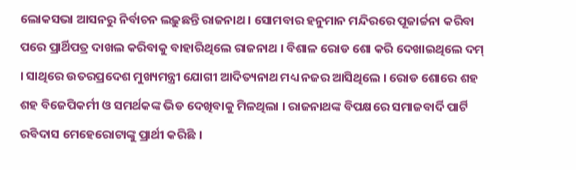ଲୋକସଭା ଆସନରୁ ନିର୍ବାଚନ ଲଢ଼ୁଛନ୍ତି ରାଜନାଥ । ସୋମବାର ହନୁମାନ ମନ୍ଦିରରେ ପୂଜାର୍ଚ୍ଚନା କରିବା ପରେ ପ୍ରାର୍ଥିପତ୍ର ଦାଖଲ କରିବାକୁ ବାହାରିଥିଲେ ରାଜନାଥ । ବିଶାଳ ରୋଡ ଶୋ କରି ଦେଖାଇଥିଲେ ଦମ୍ । ସାଥିରେ ଉତରପ୍ରଦେଶ ମୁଖ୍ୟମନ୍ତ୍ରୀ ଯୋଗୀ ଆଦିତ୍ୟନାଥ ମଧ୍ୟ ନଜର ଆସିଥିଲେ । ରୋଡ ଶୋରେ ଶହ ଶହ ବିଜେପିକର୍ମୀ ଓ ସମର୍ଥକଙ୍କ ଭିଡ ଦେଖିବାକୁ ମିଳଥିଲା । ରାଜନାଥଙ୍କ ବିପକ୍ଷରେ ସମାଜବାର୍ଦି ପାର୍ଟି ରବିଦାସ ମେହେରୋଟାଙ୍କୁ ପ୍ରାର୍ଥୀ କରିଛି ।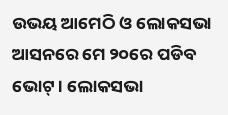ଉଭୟ ଆମେଠି ଓ ଲୋକସଭା ଆସନରେ ମେ ୨୦ରେ ପଡିବ ଭୋଟ୍ । ଲୋକସଭା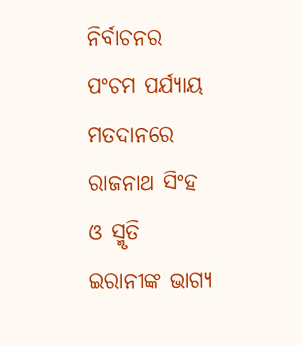ନିର୍ବାଚନର ପଂଚମ ପର୍ଯ୍ୟାୟ ମତଦାନରେ ରାଜନାଥ ସିଂହ ଓ ସ୍ମୃତି ଇରାନୀଙ୍କ ଭାଗ୍ୟ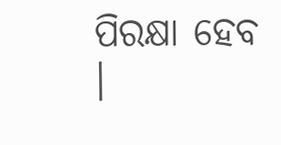ପିରକ୍ଷା ହେବ ।